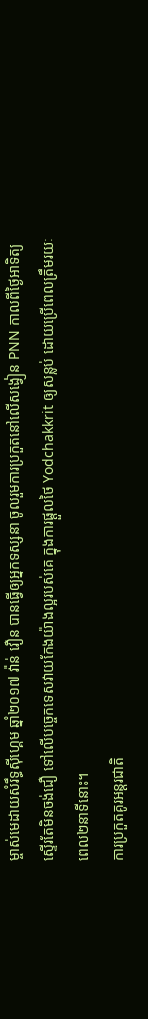ម្ចាស់មេដាយសំរឹទ្ធស៊ីហ្គេម ឆ្នាំ២០១៧ វ៉ាន់ វឿន បានធ្វើឲ្យអ្នកទស្សនា ចូលរួមការប្រកួតនៅលើសង្វៀន PNN កាលពីថ្ងៃអាទិត្យ ស្ទើរតែមិនចង់ជឿ ទៅលើបច្ចេកទេសវាយកែងយ៉ាងល្អរបស់គេ ក្នុងការផ្តួលថៃ Yodchakkrit ឲ្យសន្លប់ ដោយប្រើពេលត្រឹមរយៈពេល២នាទីនោះ។
ការប្រកួតគូរអន្តរជាតិ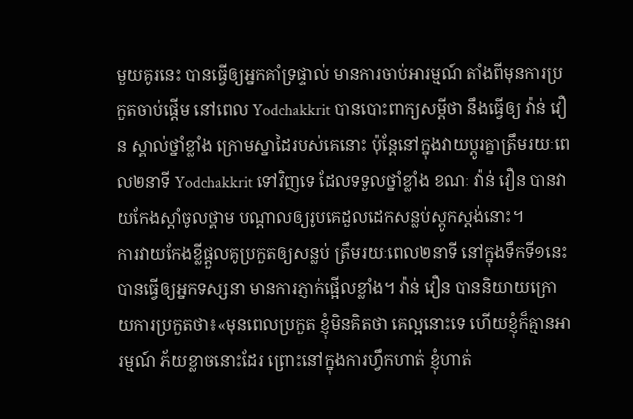មួយគូរនេះ បានធ្វើឲ្យអ្នកគាំទ្រផ្ទាល់ មានការចាប់អារម្មណ៍ តាំងពីមុនការប្រកួតចាប់ផ្តើម នៅពេល Yodchakkrit បានបោះពាក្យសម្តីថា នឹងធ្វើឲ្យ វ៉ាន់ វឿន ស្គាល់ថ្នាំខ្លាំង ក្រោមស្នាដៃរបស់គេនោះ ប៉ុន្តែនៅក្នុងវាយប្តូរគ្នាត្រឹមរយៈពេល២នាទី Yodchakkrit ទៅវិញទេ ដែលទទួលថ្នាំខ្លាំង ខណៈ វ៉ាន់ វឿន បានវាយកែងស្តាំចូលថ្គាម បណ្តាលឲ្យរូបគេដួលដេកសន្លប់ស្តូកស្តង់នោះ។
ការវាយកែងខ្លីផ្តួលគូប្រកួតឲ្យសន្លប់ ត្រឹមរយៈពេល២នាទី នៅក្នុងទឹកទី១នេះ បានធ្វើឲ្យអ្នកទស្សនា មានការភ្ញាក់ផ្អើលខ្លាំង។ វ៉ាន់ វឿន បាននិយាយក្រោយការប្រកួតថា៖«មុនពេលប្រកួត ខ្ញុំមិនគិតថា គេល្អនោះទេ ហើយខ្ញុំក៏គ្មានអារម្មណ៍ ភ័យខ្លាចនោះដែរ ព្រោះនៅក្នុងការហ្វឹកហាត់ ខ្ញុំហាត់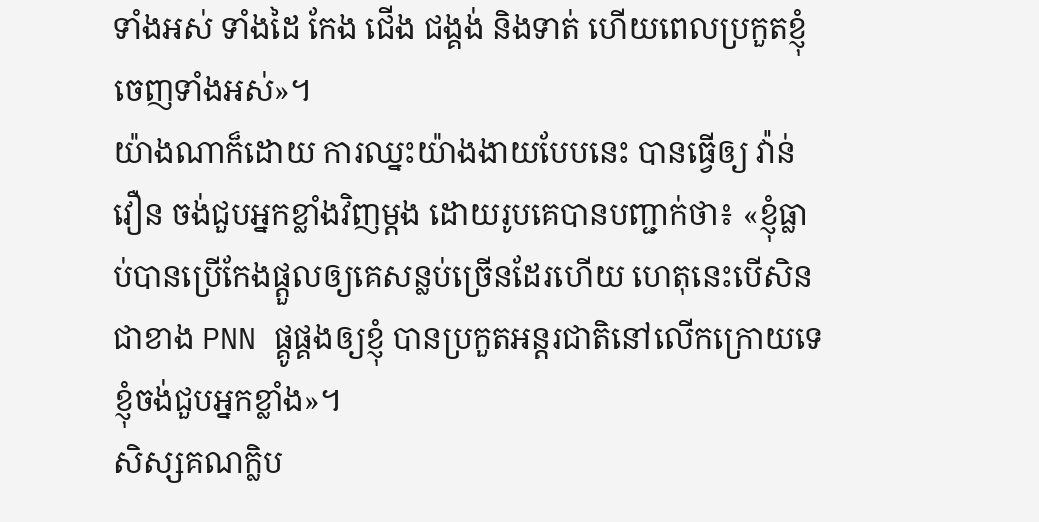ទាំងអស់ ទាំងដៃ កែង ជើង ជង្គង់ និងទាត់ ហើយពេលប្រកួតខ្ញុំចេញទាំងអស់»។
យ៉ាងណាក៏ដោយ ការឈ្នះយ៉ាងងាយបែបនេះ បានធ្វើឲ្យ វ៉ាន់ វឿន ចង់ជួបអ្នកខ្លាំងវិញម្តង ដោយរូបគេបានបញ្ជាក់ថា៖ «ខ្ញុំធ្លាប់បានប្រើកែងផ្តួលឲ្យគេសន្លប់ច្រើនដែរហើយ ហេតុនេះបើសិនជាខាង PNN ផ្គូផ្គងឲ្យខ្ញុំ បានប្រកួតអន្តរជាតិនៅលើកក្រោយទេ ខ្ញុំចង់ជួបអ្នកខ្លាំង»។
សិស្សគណក្លិប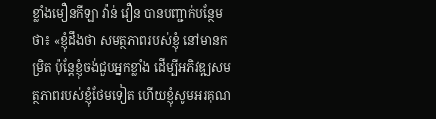ខ្លាំងមឿនកីឡា វ៉ាន់ វឿន បានបញ្ជាក់បន្ថែមថា៖ «ខ្ញុំដឹងថា សមត្ថភាពរបស់ខ្ញុំ នៅមានកម្រិត ប៉ុន្តែខ្ញុំចង់ជួបអ្នកខ្លាំង ដើម្បីអភិវឌ្ឍសមត្ថភាពរបស់ខ្ញុំថែមទៀត ហើយខ្ញុំសូមអរគុណ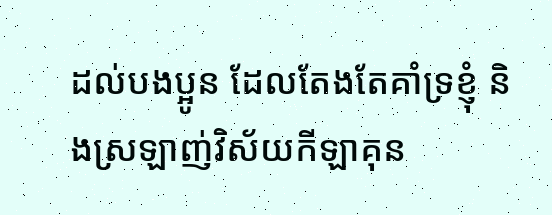ដល់បងប្អូន ដែលតែងតែគាំទ្រខ្ញុំ និងស្រឡាញ់វិស័យកីឡាគុន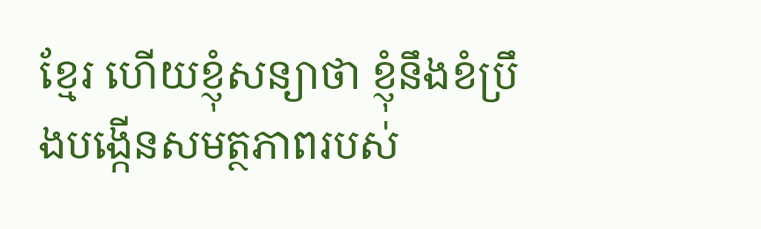ខ្មែរ ហើយខ្ញុំសន្យាថា ខ្ញុំនឹងខំប្រឹងបង្កើនសមត្ថភាពរបស់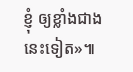ខ្ញុំ ឲ្យខ្លាំងជាងនេះទៀត»៕